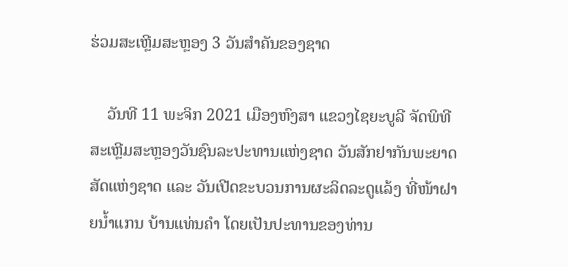ຮ່ວມສະເຫຼີມສະຫຼອງ 3 ວັນສຳຄັນຂອງຊາດ

    ວັນທີ 11 ພະຈິກ 2021 ເມືອງຫົງສາ ແຂວງໄຊຍະບູລີ ຈັດພິທີສະເຫຼີມສະຫຼອງວັນຊົນລະປະທານແຫ່ງຊາດ ວັນສັກຢາກັນພະຍາດສັດແຫ່ງຊາດ ແລະ ວັນເປີດຂະບວນການຜະລິດລະດູແລ້ງ ທີ່ໜ້າຝາຍນ້ຳແກນ ບ້ານແທ່ນຄໍາ ໂດຍເປັນປະທານຂອງທ່ານ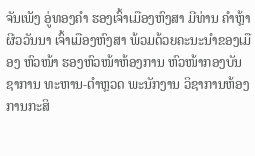ຈັນເພັງ ອູ່ທອງຄຳ ຮອງເຈົ້າເມືອງຫົງສາ ມີທ່ານ ຄຳຫຼ້າ ຜີວວັນນາ ເຈົ້າເມືອງຫົງສາ ພ້ວມດ້ວຍຄະນະນຳຂອງເມືອງ ຫົວໜ້າ ຮອງຫົວໜ້າຫ້ອງການ ຫົວໜ້າກອງບັນຊາການ ທະຫານ-ຕຳຫຼວດ ພະນັກງານ ວິຊາການຫ້ອງການກະສິ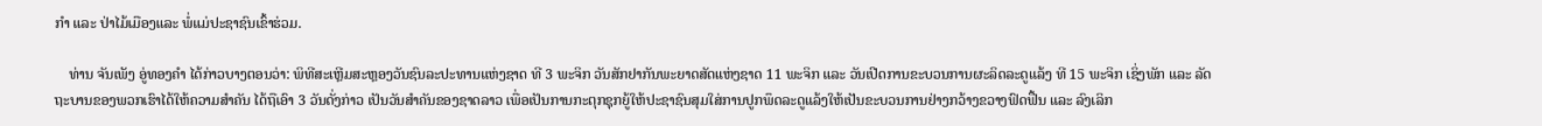ກຳ ແລະ ປ່າໄມ້ເມືອງແລະ ພໍ່ແມ່ປະຊາຊົນເຂົ້າຮ່ວມ.

    ທ່ານ ຈັນເພັງ ອູ່ທອງຄຳ ໄດ້ກ່າວບາງຕອນວ່າ: ພິທີສະເຫຼີມສະຫຼອງວັນຊົນລະປະທານແຫ່ງຊາດ ທີ 3 ພະຈິກ ວັນສັກຢາກັນພະຍາດສັດແຫ່ງຊາດ 11 ພະຈິກ ແລະ ວັນເປີດການຂະບວນການຜະລິດລະດູແລ້ງ ທີ 15 ພະຈິກ ເຊິ່ງພັກ ແລະ ລັດຖະບານຂອງພວກເຮົາໄດ້ໃຫ້ຄວາມສຳຄັນ ໄດ້ຖືເອົາ 3 ວັນດັ່ງກ່າວ ເປັນວັນສຳຄັນຂອງຊາດລາວ ເພື່ອເປັນການກະຕຸກຊຸກຍູ້ໃຫ້ປະຊາຊົນສຸມໃສ່ການປູກພຶດລະດູແລ້ງໃຫ້ເປັນຂະບວນການຢ່າງກວ້າງຂວາງຟົດຟື້ນ ແລະ ລົງເລິກ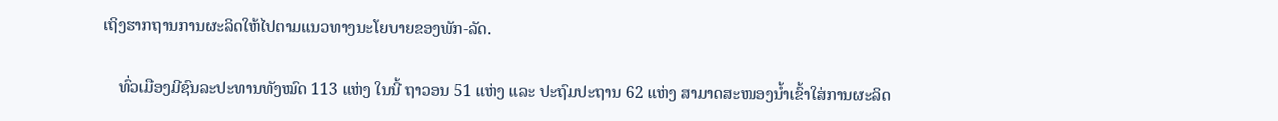ເຖິງຮາກຖານການຜະລິດໃຫ້ໄປຕາມແນວທາງນະໂຍບາຍຂອງພັກ-ລັດ.

    ທົ່ວເມືອງມີຊົນລະປະທານທັງໝົດ 113 ແຫ່ງ ໃນນີ້ ຖາວອນ 51 ແຫ່ງ ແລະ ປະຖົມປະຖານ 62 ແຫ່ງ ສາມາດສະໜອງນ້ຳເຂົ້າໃສ່ການຜະລິດ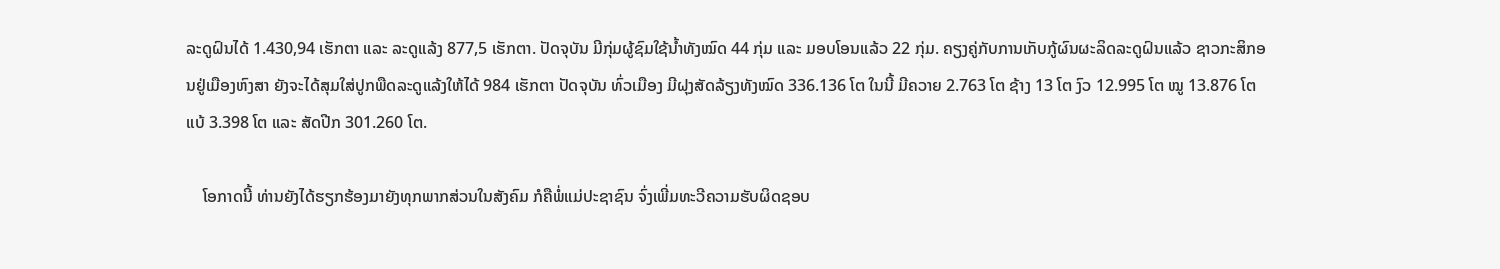ລະດູຝົນໄດ້ 1.430,94 ເຮັກຕາ ແລະ ລະດູແລ້ງ 877,5 ເຮັກຕາ. ປັດຈຸບັນ ມີກຸ່ມຜູ້ຊົມໃຊ້ນ້ຳທັງໝົດ 44 ກຸ່ມ ແລະ ມອບໂອນແລ້ວ 22 ກຸ່ມ. ຄຽງຄູ່ກັບການເກັບກູ້ຜົນຜະລິດລະດູຝົນແລ້ວ ຊາວກະສິກອນຢູ່ເມືອງຫົງສາ ຍັງຈະໄດ້ສຸມໃສ່ປູກພືດລະດູແລ້ງໃຫ້ໄດ້ 984 ເຮັກຕາ ປັດຈຸບັນ ທົ່ວເມືອງ ມີຝຸງສັດລ້ຽງທັງໝົດ 336.136 ໂຕ ໃນນີ້ ມີຄວາຍ 2.763 ໂຕ ຊ້າງ 13 ໂຕ ງົວ 12.995 ໂຕ ໝູ 13.876 ໂຕ ແບ້ 3.398 ໂຕ ແລະ ສັດປີກ 301.260 ໂຕ.

    ໂອກາດນີ້ ທ່ານຍັງໄດ້ຮຽກຮ້ອງມາຍັງທຸກພາກສ່ວນໃນສັງຄົມ ກໍຄືພໍ່ແມ່ປະຊາຊົນ ຈົ່ງເພີ່ມທະວີຄວາມຮັບຜິດຊອບ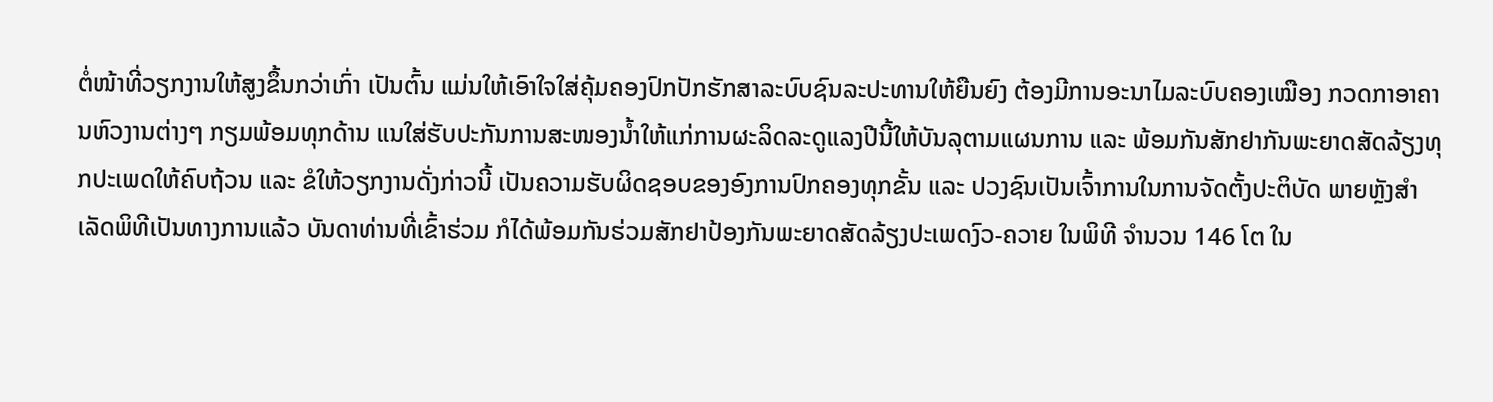ຕໍ່ໜ້າທີ່ວຽກງານໃຫ້ສູງຂຶ້ນກວ່າເກົ່າ ເປັນຕົ້ນ ແມ່ນໃຫ້ເອົາໃຈໃສ່ຄຸ້ມຄອງປົກປັກຮັກສາລະບົບຊົນລະປະທານໃຫ້ຍືນຍົງ ຕ້ອງມີການອະນາໄມລະບົບຄອງເໝືອງ ກວດກາອາຄານຫົວງານຕ່າງໆ ກຽມພ້ອມທຸກດ້ານ ແນໃສ່ຮັບປະກັນການສະໜອງນ້ຳໃຫ້ແກ່ການຜະລິດລະດູແລງປີນີ້ໃຫ້ບັນລຸຕາມແຜນການ ແລະ ພ້ອມກັນສັກຢາກັນພະຍາດສັດລ້ຽງທຸກປະເພດໃຫ້ຄົບຖ້ວນ ແລະ ຂໍໃຫ້ວຽກງານດັ່ງກ່າວນີ້ ເປັນຄວາມຮັບຜິດຊອບຂອງອົງການປົກຄອງທຸກຂັ້ນ ແລະ ປວງຊົນເປັນເຈົ້າການໃນການຈັດຕັ້ງປະຕິບັດ ພາຍຫຼັງສຳເລັດພິທີເປັນທາງການແລ້ວ ບັນດາທ່ານທີ່ເຂົ້າຮ່ວມ ກໍໄດ້ພ້ອມກັນຮ່ວມສັກຢາປ້ອງກັນພະຍາດສັດລ້ຽງປະເພດງົວ-ຄວາຍ ໃນພິທີ ຈຳນວນ 146 ໂຕ ໃນ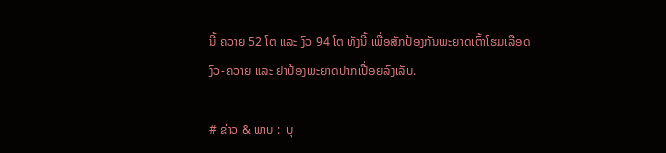ນີ້ ຄວາຍ 52 ໂຕ ແລະ ງົວ 94 ໂຕ ທັງນີ້ ເພື່ອສັກປ້ອງກັນພະຍາດເຕົ້າໂຮມເລືອດງົວ-ຄວາຍ ແລະ ຢາປ້ອງພະຍາດປາກເປື່ອຍລົງເລັບ.

# ຂ່າວ & ພາບ :  ບຸ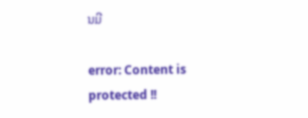ນມີ

error: Content is protected !!